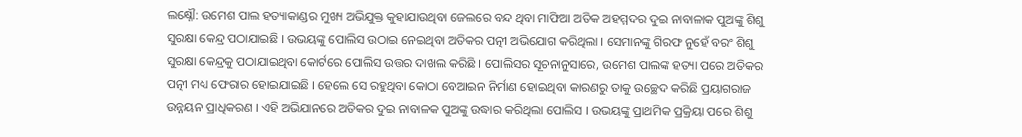ଲକ୍ଷ୍ନୌ: ଉମେଶ ପାଲ ହତ୍ୟାକାଣ୍ଡର ମୁଖ୍ୟ ଅଭିଯୁକ୍ତ କୁହାଯାଉଥିବା ଜେଲରେ ବନ୍ଦ ଥିବା ମାଫିଆ ଅତିକ ଅହମ୍ମଦର ଦୁଇ ନାବାଳାକ ପୁଅଙ୍କୁ ଶିଶୁ ସୁରକ୍ଷା କେନ୍ଦ୍ର ପଠାଯାଇଛି । ଉଭୟଙ୍କୁ ପୋଲିସ ଉଠାଇ ନେଇଥିବା ଅତିକର ପତ୍ନୀ ଅଭିଯୋଗ କରିଥିଲା । ସେମାନଙ୍କୁ ଗିରଫ ନୁହେଁ ବରଂ ଶିଶୁ ସୁରକ୍ଷା କେନ୍ଦ୍ରକୁ ପଠାଯାଇଥିବା କୋର୍ଟରେ ପୋଲିସ ଉତ୍ତର ଦାଖଲ କରିଛି । ପୋଲିସର ସୂଚନାନୁସାରେ, ଉମେଶ ପାଲଙ୍କ ହତ୍ୟା ପରେ ଅତିକର ପତ୍ନୀ ମଧ୍ୟ ଫେରାର ହୋଇଯାଇଛି । ହେଲେ ସେ ରହୁଥିବା କୋଠା ବେଆଇନ ନିର୍ମାଣ ହୋଇଥିବା କାରଣରୁ ତାକୁ ଉଚ୍ଛେଦ କରିଛି ପ୍ରୟାଗରାଜ ଉନ୍ନୟନ ପ୍ରାଧିକରଣ । ଏହି ଅଭିଯାନରେ ଅତିକର ଦୁଇ ନାବାଳକ ପୁଅଙ୍କୁ ଉଦ୍ଧାର କରିଥିଲା ପୋଲିସ । ଉଭୟଙ୍କୁ ପ୍ରାଥମିକ ପ୍ରକ୍ରିୟା ପରେ ଶିଶୁ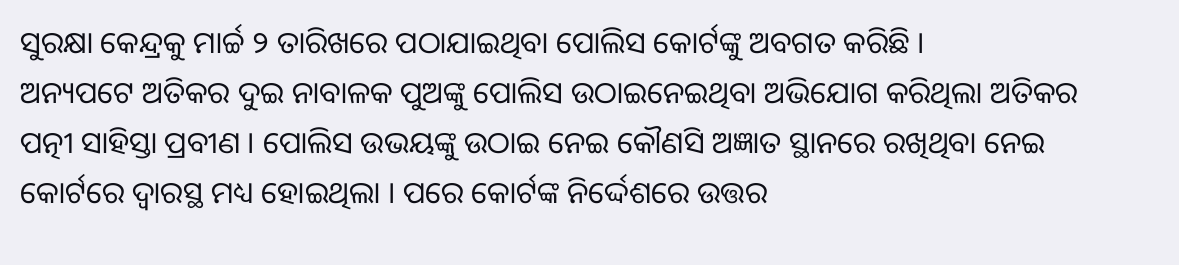ସୁରକ୍ଷା କେନ୍ଦ୍ରକୁ ମାର୍ଚ୍ଚ ୨ ତାରିଖରେ ପଠାଯାଇଥିବା ପୋଲିସ କୋର୍ଟଙ୍କୁ ଅବଗତ କରିଛି ।
ଅନ୍ୟପଟେ ଅତିକର ଦୁଇ ନାବାଳକ ପୁଅଙ୍କୁ ପୋଲିସ ଉଠାଇନେଇଥିବା ଅଭିଯୋଗ କରିଥିଲା ଅତିକର ପତ୍ନୀ ସାହିସ୍ତା ପ୍ରବୀଣ । ପୋଲିସ ଉଭୟଙ୍କୁ ଉଠାଇ ନେଇ କୌଣସି ଅଜ୍ଞାତ ସ୍ଥାନରେ ରଖିଥିବା ନେଇ କୋର୍ଟରେ ଦ୍ବାରସ୍ଥ ମଧ୍ୟ ହୋଇଥିଲା । ପରେ କୋର୍ଟଙ୍କ ନିର୍ଦ୍ଦେଶରେ ଉତ୍ତର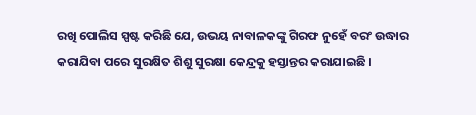ରଖି ପୋଲିସ ସ୍ପଷ୍ଟ କରିଛି ଯେ, ଉଭୟ ନାବାଳକଙ୍କୁ ଗିରଫ ନୁହେଁ ବରଂ ଉଦ୍ଧାର କରାଯିବା ପରେ ସୁରକ୍ଷିତ ଶିଶୁ ସୁରକ୍ଷା କେନ୍ଦ୍ରକୁ ହସ୍ତାନ୍ତର କରାଯାଇଛି ।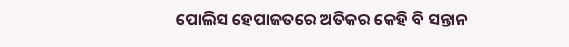ପୋଲିସ ହେପାଜତରେ ଅତିକର କେହି ବି ସନ୍ତାନ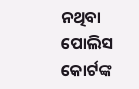ନଥିବା ପୋଲିସ କୋର୍ଟଙ୍କ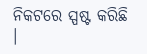ନିକଟରେ ସ୍ପଷ୍ଟ କରିଛି ।